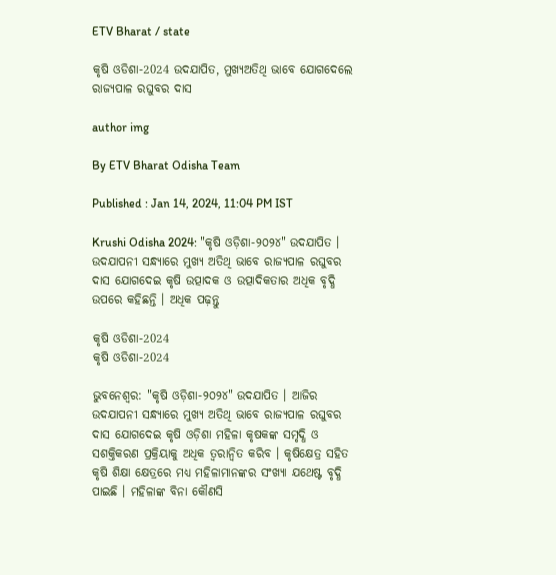ETV Bharat / state

କୃଷି ଓଡିଶା-2024 ଉଦଯାପିତ, ମୁଖ୍ୟଅତିଥି ଭାବେ ଯୋଗଦେଲେ ରାଜ୍ୟପାଳ ରଘୁବର ଦାସ

author img

By ETV Bharat Odisha Team

Published : Jan 14, 2024, 11:04 PM IST

Krushi Odisha 2024: "କୃଷି ଓଡ଼ିଶା-୨୦୨୪" ଉଦଯାପିତ । ଉଦଯାପନୀ ସନ୍ଧ୍ୟାରେ ମୁଖ୍ୟ ଅତିଥି ଭାବେ ରାଜ୍ୟପାଳ ରଘୁବର ଦାସ ଯୋଗଦେଇ କୃଷି ଉତ୍ପାଦକ ଓ ଉତ୍ପାଦିକତାର ଅଧିକ ବୃଦ୍ଧି ଉପରେ କହିଛନ୍ତି । ଅଧିକ ପଢ଼ନ୍ତୁ

କୃଷି ଓଡିଶା-2024
କୃଷି ଓଡିଶା-2024

ଭୁବନେଶ୍ବର: "କୃଷି ଓଡ଼ିଶା-୨୦୨୪" ଉଦଯାପିତ । ଆଜିର ଉଦଯାପନୀ ସନ୍ଧ୍ୟାରେ ମୁଖ୍ୟ ଅତିଥି ଭାବେ ରାଜ୍ୟପାଳ ରଘୁବର ଦାସ ଯୋଗଦେଇ କୃଷି ଓଡ଼ିଶା ମହିଳା କୃଷକଙ୍କ ସମୃଦ୍ଧି ଓ ସଶକ୍ତିକରଣ ପ୍ରକ୍ରିୟାକୁ ଅଧିକ ତ୍ଵରାନ୍ବିତ କରିବ । କୃଷିକ୍ଷେତ୍ର ସହିତ କୃଷି ଶିକ୍ଷା କ୍ଷେତ୍ରରେ ମଧ୍ୟ ମହିଳାମାନଙ୍କର ସଂଖ୍ୟା ଯଥେଷ୍ଟ ବୃଦ୍ଧି ପାଇଛି । ମହିଳାଙ୍କ ବିନା କୌଣସି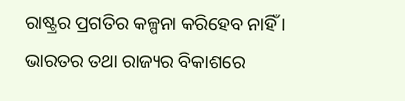ରାଷ୍ଟ୍ରର ପ୍ରଗତିର କଳ୍ପନା କରିହେବ ନାହିଁ । ଭାରତର ତଥା ରାଜ୍ୟର ବିକାଶରେ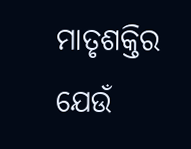ମାତୃଶକ୍ତିର ଯେଉଁ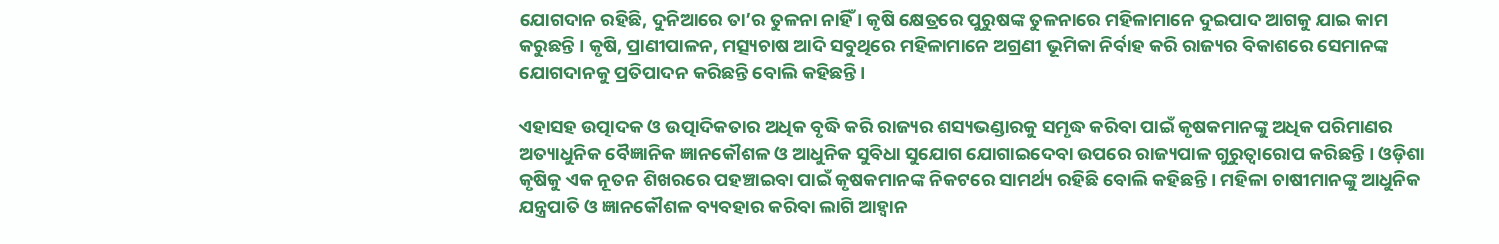ଯୋଗଦାନ ରହିଛି, ଦୁନିଆରେ ତା’ର ତୁଳନା ନାହିଁ । କୃଷି କ୍ଷେତ୍ରରେ ପୁରୁଷଙ୍କ ତୁଳନାରେ ମହିଳାମାନେ ଦୁଇପାଦ ଆଗକୁ ଯାଇ କାମ କରୁଛନ୍ତି । କୃଷି, ପ୍ରାଣୀପାଳନ, ମତ୍ସ୍ୟଚାଷ ଆଦି ସବୁଥିରେ ମହିଳାମାନେ ଅଗ୍ରଣୀ ଭୂମିକା ନିର୍ବାହ କରି ରାଜ୍ୟର ବିକାଶରେ ସେମାନଙ୍କ ଯୋଗଦାନକୁ ପ୍ରତିପାଦନ କରିଛନ୍ତି ବୋଲି କହିଛନ୍ତି ।

ଏହାସହ ଉତ୍ପାଦକ ଓ ଉତ୍ପାଦିକତାର ଅଧିକ ବୃଦ୍ଧି କରି ରାଜ୍ୟର ଶସ୍ୟଭଣ୍ଡାରକୁ ସମୃଦ୍ଧ କରିବା ପାଇଁ କୃଷକମାନଙ୍କୁ ଅଧିକ ପରିମାଣର ଅତ୍ୟାଧୁନିକ ବୈଜ୍ଞାନିକ ଜ୍ଞାନକୌଶଳ ଓ ଆଧୁନିକ ସୁବିଧା ସୁଯୋଗ ଯୋଗାଇଦେବା ଉପରେ ରାଜ୍ୟପାଳ ଗୁରୁତ୍ବାରୋପ କରିଛନ୍ତି । ଓଡ଼ିଶା କୃଷିକୁ ଏକ ନୂତନ ଶିଖରରେ ପହଞ୍ଚାଇବା ପାଇଁ କୃଷକମାନଙ୍କ ନିକଟରେ ସାମର୍ଥ୍ୟ ରହିଛି ବୋଲି କହିଛନ୍ତି । ମହିଳା ଚାଷୀମାନଙ୍କୁ ଆଧୁନିକ ଯନ୍ତ୍ରପାତି ଓ ଜ୍ଞାନକୌଶଳ ବ୍ୟବହାର କରିବା ଲାଗି ଆହ୍ଵାନ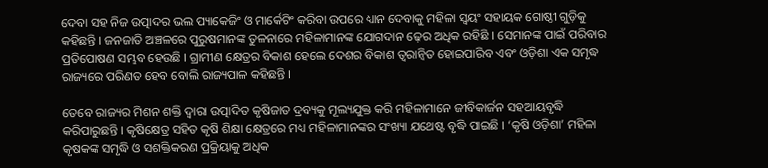ଦେବା ସହ ନିଜ ଉତ୍ପାଦର ଭଲ ପ୍ୟାକେଜିଂ ଓ ମାର୍କେଟିଂ କରିବା ଉପରେ ଧ୍ୟାନ ଦେବାକୁ ମହିଳା ସ୍ଵୟଂ ସହାୟକ ଗୋଷ୍ଠୀ ଗୁଡ଼ିକୁ କହିଛନ୍ତି । ଜନଜାତି ଅଞ୍ଚଳରେ ପୁରୁଷମାନଙ୍କ ତୁଳନାରେ ମହିଳାମାନଙ୍କ ଯୋଗଦାନ ଢ଼େର ଅଧିକ ରହିଛି । ସେମାନଙ୍କ ପାଇଁ ପରିବାର ପ୍ରତିପୋଷଣ ସମ୍ଭବ ହେଉଛି । ଗ୍ରାମୀଣ କ୍ଷେତ୍ରର ବିକାଶ ହେଲେ ଦେଶର ବିକାଶ ତ୍ବରାନ୍ବିତ ହୋଇପାରିବ ଏବଂ ଓଡ଼ିଶା ଏକ ସମୃଦ୍ଧ ରାଜ୍ୟରେ ପରିଣତ ହେବ ବୋଲି ରାଜ୍ୟପାଳ କହିଛନ୍ତି ।

ତେବେ ରାଜ୍ୟର ମିଶନ ଶକ୍ତି ଦ୍ଵାରା ଉତ୍ପାଦିତ କୃଷିଜାତ ଦ୍ରବ୍ୟକୁ ମୂଲ୍ୟଯୁକ୍ତ କରି ମହିଳାମାନେ ଜୀବିକାର୍ଜନ ସହଆୟବୃଦ୍ଧି କରିପାରୁଛନ୍ତି । କୃଷିକ୍ଷେତ୍ର ସହିତ କୃଷି ଶିକ୍ଷା କ୍ଷେତ୍ରରେ ମଧ୍ୟ ମହିଳାମାନଙ୍କର ସଂଖ୍ୟା ଯଥେଷ୍ଟ ବୃଦ୍ଧି ପାଇଛି । ‘କୃଷି ଓଡ଼ିଶା’ ମହିଳା କୃଷକଙ୍କ ସମୃଦ୍ଧି ଓ ସଶକ୍ତିକରଣ ପ୍ରକ୍ରିୟାକୁ ଅଧିକ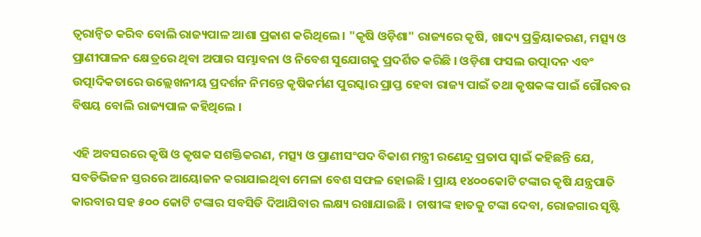ତ୍ଵରାନ୍ଵିତ କରିବ ବୋଲି ରାଜ୍ୟପାଳ ଆଶା ପ୍ରକାଶ କରିଥିଲେ । "କୃଷି ଓଡ଼ିଶା" ରାଜ୍ୟରେ କୃଷି, ଖାଦ୍ୟ ପ୍ରକ୍ରିୟାକରଣ, ମତ୍ସ୍ୟ ଓ ପ୍ରାଣୀପାଳନ କ୍ଷେତ୍ରରେ ଥିବା ଅପାର ସମ୍ଭାବନା ଓ ନିବେଶ ସୁଯୋଗକୁ ପ୍ରଦର୍ଶିତ କରିଛି । ଓଡ଼ିଶା ଫସଲ ଉତ୍ପାଦନ ଏବଂ ଉତ୍ପାଦିକତାରେ ଉଲ୍ଲେଖନୀୟ ପ୍ରଦର୍ଶନ ନିମନ୍ତେ କୃଷିକର୍ମଣ ପୁରସ୍କାର ପ୍ରାପ୍ତ ହେବା ରାଜ୍ୟ ପାଇଁ ତଥା କୃଷକଙ୍କ ପାଇଁ ଗୌରବର ବିଷୟ ବୋଲି ରାଜ୍ୟପାଳ କହିଥିଲେ ।

ଏହି ଅବସରରେ କୃଷି ଓ କୃଷକ ସଶକ୍ତିକରଣ, ମତ୍ସ୍ୟ ଓ ପ୍ରାଣୀସଂପଦ ବିକାଶ ମନ୍ତ୍ରୀ ରଣେନ୍ଦ୍ର ପ୍ରତାପ ସ୍ଵାଇଁ କହିଛନ୍ତି ଯେ, ସବଡିଭିଜନ ସ୍ତରରେ ଆୟୋଜନ କରାଯାଇଥିବା ମେଳା ବେଶ ସଫଳ ହୋଇଛି । ପ୍ରାୟ ୧୪୦୦କୋଟି ଟଙ୍କାର କୃଷି ଯନ୍ତ୍ରପାତି କାରବାର ସହ ୫୦୦ କୋଟି ଟଙ୍କାର ସବସିଡି ଦିଆଯିବାର ଲକ୍ଷ୍ୟ ରଖାଯାଇଛି । ଚାଷୀଙ୍କ ହାତକୁ ଟଙ୍କା ଦେବା, ରୋଜଗାର ସୃଷ୍ଟି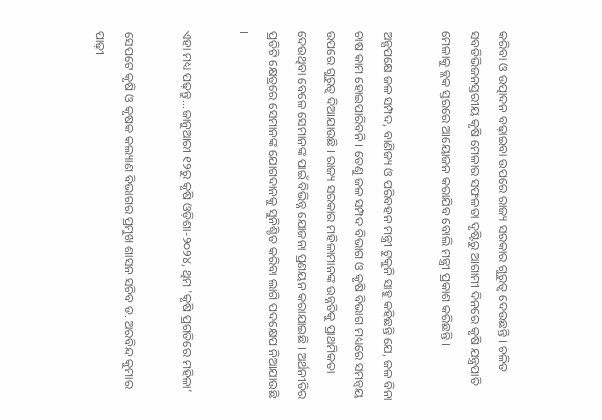କରିବା ଓ ଉତ୍ପାଦନ ବଢ଼ାଇବା ଉପରେ ରାଜ୍ୟ ସରକାର ଗୁରୁତ୍ଵ ଦେଉଛନ୍ତି । ଚଳିତ ସବଡିଭିଜନସ୍ତରୀୟ କୃଷି ମେଳାର ସଫଳତା ଦୃଷ୍ଟିରୁ ଆଗାମୀ ଦିନରେ କୃଷି ଯନ୍ତ୍ରପାତି ମେଳାକୁ ବ୍ଲକ ସ୍ତରରେ ଆୟୋଜନ କରାଯିବ ବୋଲି ମନ୍ତ୍ରୀ ପ୍ରକାଶ କରିଛନ୍ତି ।

ଅନ୍ଯପକ୍ଷେ ଜଳ ସମ୍ପଦ, ବାଣିଜ୍ୟ ଓ ପରିବହନ ମନ୍ତ୍ରୀ ଟୁକୁନି ସାହୁ କହିଛନ୍ତି ଯେ, ଜଳ ବିନା ଚାଷ କାମ ହୋଇପାରିବନି । ତେଣୁ ଜଳ ସମ୍ପଦ ବିଭାଗ ଓ କୃଷି ବିଭାଗ ମଧ୍ୟରେ ସମନ୍ବୟ ଉପରେ ଗୁରୁତ୍ଵ ଦିଆଯାଉଛି । ରାଜ୍ୟ ସରକାର ମହିଳାମାନଙ୍କ ଉନ୍ନତିକୁ ପ୍ରାଥମିକତା ଦେଉଥିବା ବେଳେ ସେମାନଙ୍କ ପାଇଁ ବିଭିନ୍ନ ଯୋଜନା ପ୍ରଣୟନ କରାଯାଇଛି । ଅର୍ଥନୀତିର ପ୍ରତିଟି କ୍ଷେତ୍ରରେ ସେମାନଙ୍କ ଯୋଗଦାନକୁ ସୁନିଶ୍ଚିତ କରିବା ଲାଗି ପଦକ୍ଷେପ ନିଆଯାଉଛି ।

ଏହା ମଧ୍ୟ ପଢ଼ନ୍ତୁ...ଜାନୁଆରୀ ୧୨ରୁ କୃଷି ଓଡ଼ିଶା-୨୦୨୪, ଥିମ 'କୃଷି ପ୍ରଗତିରେ ମହିଳା’

ସେପଟେ କୃଷି ଓ କୃଷକ କଲ୍ୟାଣ ବିଭାଗର ପ୍ରମୁଖ ଶାସନ ସଚିବ ଡ. ଅରବିନ୍ଦ କୁମାର ପାଢ଼ୀ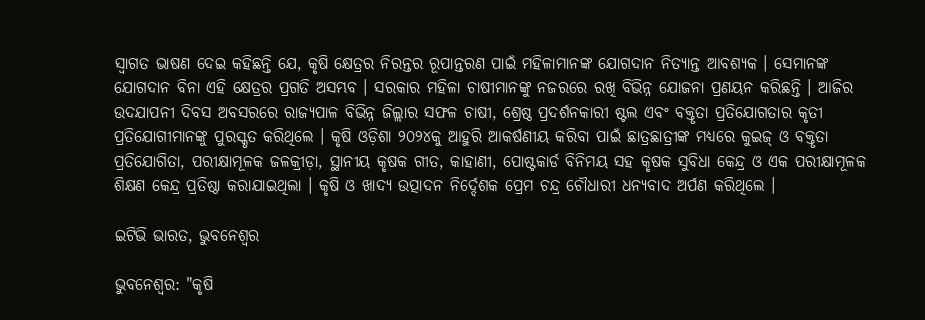ସ୍ଵାଗତ ଭାଷଣ ଦେଇ କହିଛନ୍ତି ଯେ, କୃଷି କ୍ଷେତ୍ରର ନିରନ୍ତର ରୂପାନ୍ତରଣ ପାଇଁ ମହିଳାମାନଙ୍କ ଯୋଗଦାନ ନିତ୍ୟାନ୍ତ ଆବଶ୍ୟକ । ସେମାନଙ୍କ ଯୋଗଦାନ ବିନା ଏହି କ୍ଷେତ୍ରର ପ୍ରଗତି ଅସମ୍ଭବ । ସରକାର ମହିଳା ଚାଷୀମାନଙ୍କୁ ନଜରରେ ରଖି ବିଭିନ୍ନ ଯୋଜନା ପ୍ରଣୟନ କରିଛନ୍ତି । ଆଜିର ଉଦଯାପନୀ ଦିବସ ଅବସରରେ ରାଜ୍ୟପାଳ ବିଭିନ୍ନ ଜିଲ୍ଲାର ସଫଳ ଚାଷୀ, ଶ୍ରେଷ୍ଠ ପ୍ରଦର୍ଶନକାରୀ ଷ୍ଟଲ ଏବଂ ବକ୍ତୃତା ପ୍ରତିଯୋଗତାର କୃତୀ ପ୍ରତିଯୋଗୀମାନଙ୍କୁ ପୁରସ୍କୃତ କରିଥିଲେ । କୃଷି ଓଡ଼ିଶା ୨୦୨୪କୁ ଆହୁରି ଆକର୍ଷଣୀୟ କରିବା ପାଇଁ ଛାତ୍ରଛାତ୍ରୀଙ୍କ ମଧ୍ୟରେ କୁଇଜ୍ ଓ ବକ୍ତୃତା ପ୍ରତିଯୋଗିତା, ପରୀକ୍ଷାମୂଳକ ଜଳକ୍ରୀଡ଼ା, ସ୍ଥାନୀୟ କୃଷକ ଗୀତ, କାହାଣୀ, ପୋଷ୍ଟକାର୍ଡ ବିନିମୟ ସହ କୃଷକ ସୁବିଧା କେନ୍ଦ୍ର ଓ ଏକ ପରୀକ୍ଷାମୂଳକ ଶିକ୍ଷଣ କେନ୍ଦ୍ର ପ୍ରତିଷ୍ଠା କରାଯାଇଥିଲା । କୃଷି ଓ ଖାଦ୍ୟ ଉତ୍ପାଦନ ନିର୍ଦ୍ଦେଶକ ପ୍ରେମ ଚନ୍ଦ୍ର ଚୌଧାରୀ ଧନ୍ୟବାଦ ଅର୍ପଣ କରିଥିଲେ ।

ଇଟିଭି ଭାରତ, ଭୁବନେଶ୍ବର

ଭୁବନେଶ୍ବର: "କୃଷି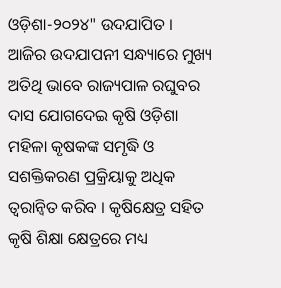ଓଡ଼ିଶା-୨୦୨୪" ଉଦଯାପିତ । ଆଜିର ଉଦଯାପନୀ ସନ୍ଧ୍ୟାରେ ମୁଖ୍ୟ ଅତିଥି ଭାବେ ରାଜ୍ୟପାଳ ରଘୁବର ଦାସ ଯୋଗଦେଇ କୃଷି ଓଡ଼ିଶା ମହିଳା କୃଷକଙ୍କ ସମୃଦ୍ଧି ଓ ସଶକ୍ତିକରଣ ପ୍ରକ୍ରିୟାକୁ ଅଧିକ ତ୍ଵରାନ୍ବିତ କରିବ । କୃଷିକ୍ଷେତ୍ର ସହିତ କୃଷି ଶିକ୍ଷା କ୍ଷେତ୍ରରେ ମଧ୍ୟ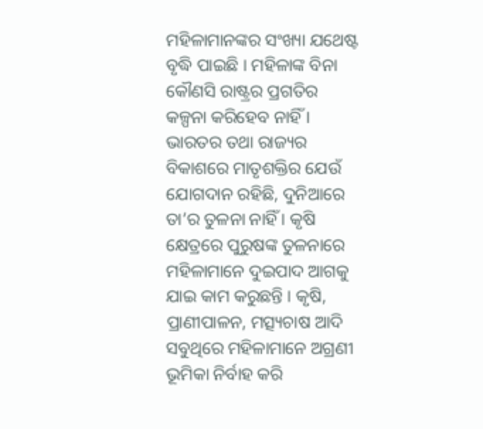ମହିଳାମାନଙ୍କର ସଂଖ୍ୟା ଯଥେଷ୍ଟ ବୃଦ୍ଧି ପାଇଛି । ମହିଳାଙ୍କ ବିନା କୌଣସି ରାଷ୍ଟ୍ରର ପ୍ରଗତିର କଳ୍ପନା କରିହେବ ନାହିଁ । ଭାରତର ତଥା ରାଜ୍ୟର ବିକାଶରେ ମାତୃଶକ୍ତିର ଯେଉଁ ଯୋଗଦାନ ରହିଛି, ଦୁନିଆରେ ତା’ର ତୁଳନା ନାହିଁ । କୃଷି କ୍ଷେତ୍ରରେ ପୁରୁଷଙ୍କ ତୁଳନାରେ ମହିଳାମାନେ ଦୁଇପାଦ ଆଗକୁ ଯାଇ କାମ କରୁଛନ୍ତି । କୃଷି, ପ୍ରାଣୀପାଳନ, ମତ୍ସ୍ୟଚାଷ ଆଦି ସବୁଥିରେ ମହିଳାମାନେ ଅଗ୍ରଣୀ ଭୂମିକା ନିର୍ବାହ କରି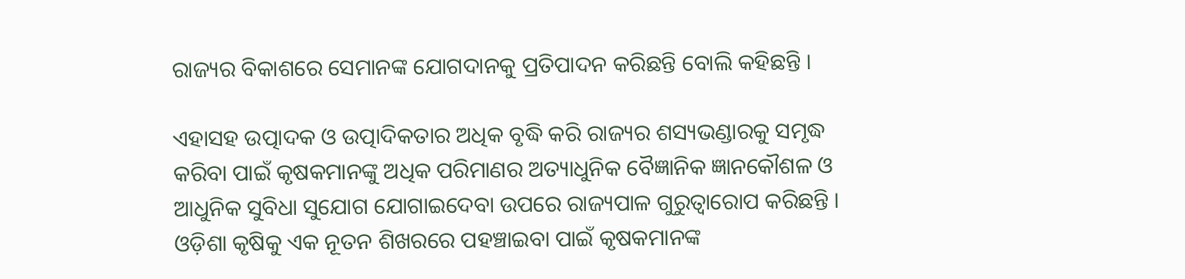ରାଜ୍ୟର ବିକାଶରେ ସେମାନଙ୍କ ଯୋଗଦାନକୁ ପ୍ରତିପାଦନ କରିଛନ୍ତି ବୋଲି କହିଛନ୍ତି ।

ଏହାସହ ଉତ୍ପାଦକ ଓ ଉତ୍ପାଦିକତାର ଅଧିକ ବୃଦ୍ଧି କରି ରାଜ୍ୟର ଶସ୍ୟଭଣ୍ଡାରକୁ ସମୃଦ୍ଧ କରିବା ପାଇଁ କୃଷକମାନଙ୍କୁ ଅଧିକ ପରିମାଣର ଅତ୍ୟାଧୁନିକ ବୈଜ୍ଞାନିକ ଜ୍ଞାନକୌଶଳ ଓ ଆଧୁନିକ ସୁବିଧା ସୁଯୋଗ ଯୋଗାଇଦେବା ଉପରେ ରାଜ୍ୟପାଳ ଗୁରୁତ୍ବାରୋପ କରିଛନ୍ତି । ଓଡ଼ିଶା କୃଷିକୁ ଏକ ନୂତନ ଶିଖରରେ ପହଞ୍ଚାଇବା ପାଇଁ କୃଷକମାନଙ୍କ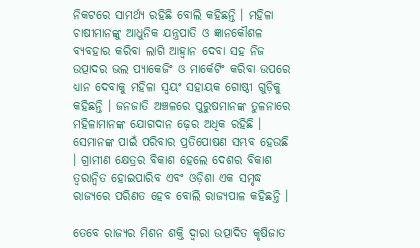ନିକଟରେ ସାମର୍ଥ୍ୟ ରହିଛି ବୋଲି କହିଛନ୍ତି । ମହିଳା ଚାଷୀମାନଙ୍କୁ ଆଧୁନିକ ଯନ୍ତ୍ରପାତି ଓ ଜ୍ଞାନକୌଶଳ ବ୍ୟବହାର କରିବା ଲାଗି ଆହ୍ଵାନ ଦେବା ସହ ନିଜ ଉତ୍ପାଦର ଭଲ ପ୍ୟାକେଜିଂ ଓ ମାର୍କେଟିଂ କରିବା ଉପରେ ଧ୍ୟାନ ଦେବାକୁ ମହିଳା ସ୍ଵୟଂ ସହାୟକ ଗୋଷ୍ଠୀ ଗୁଡ଼ିକୁ କହିଛନ୍ତି । ଜନଜାତି ଅଞ୍ଚଳରେ ପୁରୁଷମାନଙ୍କ ତୁଳନାରେ ମହିଳାମାନଙ୍କ ଯୋଗଦାନ ଢ଼େର ଅଧିକ ରହିଛି । ସେମାନଙ୍କ ପାଇଁ ପରିବାର ପ୍ରତିପୋଷଣ ସମ୍ଭବ ହେଉଛି । ଗ୍ରାମୀଣ କ୍ଷେତ୍ରର ବିକାଶ ହେଲେ ଦେଶର ବିକାଶ ତ୍ବରାନ୍ବିତ ହୋଇପାରିବ ଏବଂ ଓଡ଼ିଶା ଏକ ସମୃଦ୍ଧ ରାଜ୍ୟରେ ପରିଣତ ହେବ ବୋଲି ରାଜ୍ୟପାଳ କହିଛନ୍ତି ।

ତେବେ ରାଜ୍ୟର ମିଶନ ଶକ୍ତି ଦ୍ଵାରା ଉତ୍ପାଦିତ କୃଷିଜାତ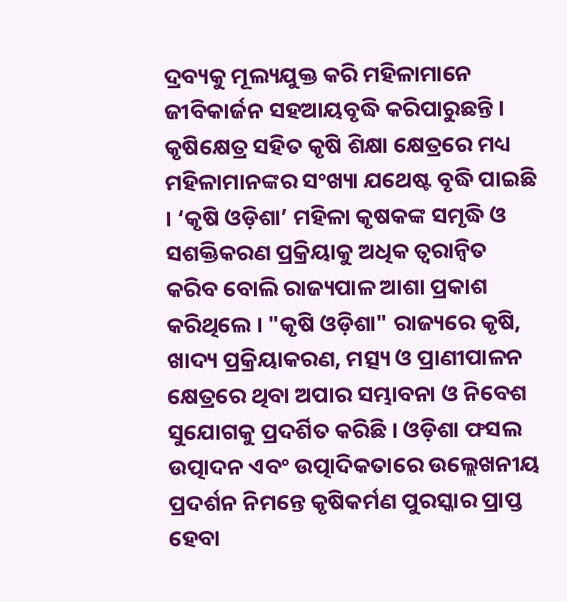ଦ୍ରବ୍ୟକୁ ମୂଲ୍ୟଯୁକ୍ତ କରି ମହିଳାମାନେ ଜୀବିକାର୍ଜନ ସହଆୟବୃଦ୍ଧି କରିପାରୁଛନ୍ତି । କୃଷିକ୍ଷେତ୍ର ସହିତ କୃଷି ଶିକ୍ଷା କ୍ଷେତ୍ରରେ ମଧ୍ୟ ମହିଳାମାନଙ୍କର ସଂଖ୍ୟା ଯଥେଷ୍ଟ ବୃଦ୍ଧି ପାଇଛି । ‘କୃଷି ଓଡ଼ିଶା’ ମହିଳା କୃଷକଙ୍କ ସମୃଦ୍ଧି ଓ ସଶକ୍ତିକରଣ ପ୍ରକ୍ରିୟାକୁ ଅଧିକ ତ୍ଵରାନ୍ଵିତ କରିବ ବୋଲି ରାଜ୍ୟପାଳ ଆଶା ପ୍ରକାଶ କରିଥିଲେ । "କୃଷି ଓଡ଼ିଶା" ରାଜ୍ୟରେ କୃଷି, ଖାଦ୍ୟ ପ୍ରକ୍ରିୟାକରଣ, ମତ୍ସ୍ୟ ଓ ପ୍ରାଣୀପାଳନ କ୍ଷେତ୍ରରେ ଥିବା ଅପାର ସମ୍ଭାବନା ଓ ନିବେଶ ସୁଯୋଗକୁ ପ୍ରଦର୍ଶିତ କରିଛି । ଓଡ଼ିଶା ଫସଲ ଉତ୍ପାଦନ ଏବଂ ଉତ୍ପାଦିକତାରେ ଉଲ୍ଲେଖନୀୟ ପ୍ରଦର୍ଶନ ନିମନ୍ତେ କୃଷିକର୍ମଣ ପୁରସ୍କାର ପ୍ରାପ୍ତ ହେବା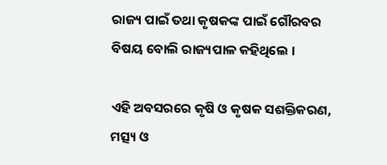ରାଜ୍ୟ ପାଇଁ ତଥା କୃଷକଙ୍କ ପାଇଁ ଗୌରବର ବିଷୟ ବୋଲି ରାଜ୍ୟପାଳ କହିଥିଲେ ।

ଏହି ଅବସରରେ କୃଷି ଓ କୃଷକ ସଶକ୍ତିକରଣ, ମତ୍ସ୍ୟ ଓ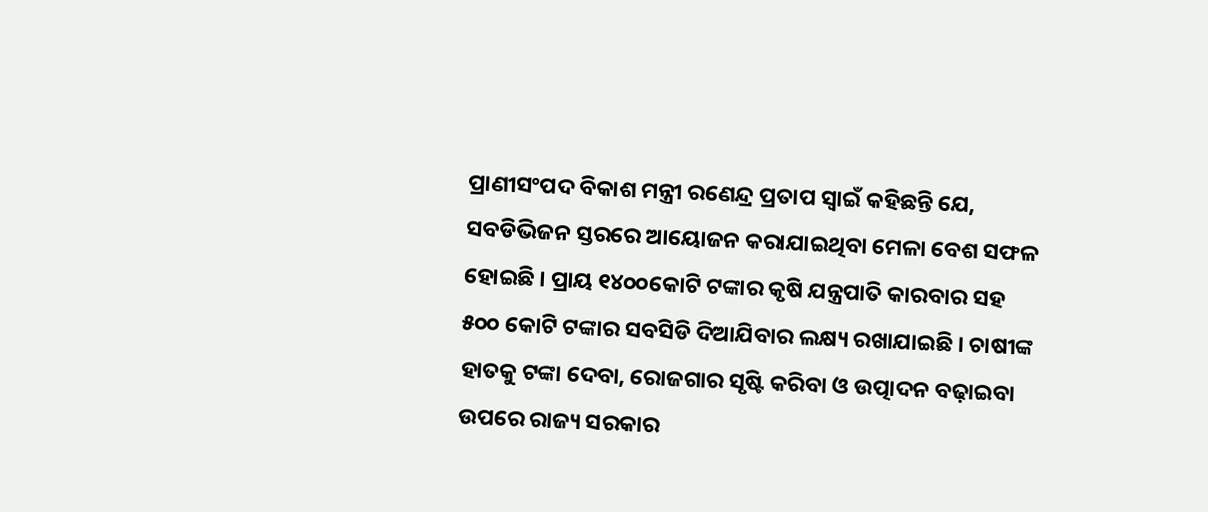ପ୍ରାଣୀସଂପଦ ବିକାଶ ମନ୍ତ୍ରୀ ରଣେନ୍ଦ୍ର ପ୍ରତାପ ସ୍ଵାଇଁ କହିଛନ୍ତି ଯେ, ସବଡିଭିଜନ ସ୍ତରରେ ଆୟୋଜନ କରାଯାଇଥିବା ମେଳା ବେଶ ସଫଳ ହୋଇଛି । ପ୍ରାୟ ୧୪୦୦କୋଟି ଟଙ୍କାର କୃଷି ଯନ୍ତ୍ରପାତି କାରବାର ସହ ୫୦୦ କୋଟି ଟଙ୍କାର ସବସିଡି ଦିଆଯିବାର ଲକ୍ଷ୍ୟ ରଖାଯାଇଛି । ଚାଷୀଙ୍କ ହାତକୁ ଟଙ୍କା ଦେବା, ରୋଜଗାର ସୃଷ୍ଟି କରିବା ଓ ଉତ୍ପାଦନ ବଢ଼ାଇବା ଉପରେ ରାଜ୍ୟ ସରକାର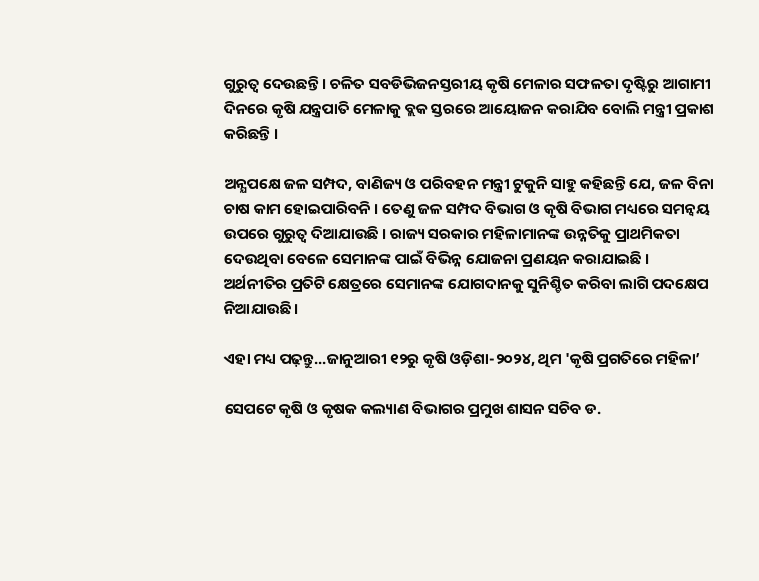ଗୁରୁତ୍ଵ ଦେଉଛନ୍ତି । ଚଳିତ ସବଡିଭିଜନସ୍ତରୀୟ କୃଷି ମେଳାର ସଫଳତା ଦୃଷ୍ଟିରୁ ଆଗାମୀ ଦିନରେ କୃଷି ଯନ୍ତ୍ରପାତି ମେଳାକୁ ବ୍ଲକ ସ୍ତରରେ ଆୟୋଜନ କରାଯିବ ବୋଲି ମନ୍ତ୍ରୀ ପ୍ରକାଶ କରିଛନ୍ତି ।

ଅନ୍ଯପକ୍ଷେ ଜଳ ସମ୍ପଦ, ବାଣିଜ୍ୟ ଓ ପରିବହନ ମନ୍ତ୍ରୀ ଟୁକୁନି ସାହୁ କହିଛନ୍ତି ଯେ, ଜଳ ବିନା ଚାଷ କାମ ହୋଇପାରିବନି । ତେଣୁ ଜଳ ସମ୍ପଦ ବିଭାଗ ଓ କୃଷି ବିଭାଗ ମଧ୍ୟରେ ସମନ୍ବୟ ଉପରେ ଗୁରୁତ୍ଵ ଦିଆଯାଉଛି । ରାଜ୍ୟ ସରକାର ମହିଳାମାନଙ୍କ ଉନ୍ନତିକୁ ପ୍ରାଥମିକତା ଦେଉଥିବା ବେଳେ ସେମାନଙ୍କ ପାଇଁ ବିଭିନ୍ନ ଯୋଜନା ପ୍ରଣୟନ କରାଯାଇଛି । ଅର୍ଥନୀତିର ପ୍ରତିଟି କ୍ଷେତ୍ରରେ ସେମାନଙ୍କ ଯୋଗଦାନକୁ ସୁନିଶ୍ଚିତ କରିବା ଲାଗି ପଦକ୍ଷେପ ନିଆଯାଉଛି ।

ଏହା ମଧ୍ୟ ପଢ଼ନ୍ତୁ...ଜାନୁଆରୀ ୧୨ରୁ କୃଷି ଓଡ଼ିଶା-୨୦୨୪, ଥିମ 'କୃଷି ପ୍ରଗତିରେ ମହିଳା’

ସେପଟେ କୃଷି ଓ କୃଷକ କଲ୍ୟାଣ ବିଭାଗର ପ୍ରମୁଖ ଶାସନ ସଚିବ ଡ.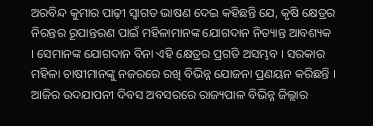ଅରବିନ୍ଦ କୁମାର ପାଢ଼ୀ ସ୍ଵାଗତ ଭାଷଣ ଦେଇ କହିଛନ୍ତି ଯେ, କୃଷି କ୍ଷେତ୍ରର ନିରନ୍ତର ରୂପାନ୍ତରଣ ପାଇଁ ମହିଳାମାନଙ୍କ ଯୋଗଦାନ ନିତ୍ୟାନ୍ତ ଆବଶ୍ୟକ । ସେମାନଙ୍କ ଯୋଗଦାନ ବିନା ଏହି କ୍ଷେତ୍ରର ପ୍ରଗତି ଅସମ୍ଭବ । ସରକାର ମହିଳା ଚାଷୀମାନଙ୍କୁ ନଜରରେ ରଖି ବିଭିନ୍ନ ଯୋଜନା ପ୍ରଣୟନ କରିଛନ୍ତି । ଆଜିର ଉଦଯାପନୀ ଦିବସ ଅବସରରେ ରାଜ୍ୟପାଳ ବିଭିନ୍ନ ଜିଲ୍ଲାର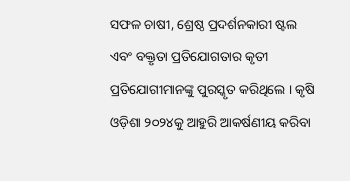ସଫଳ ଚାଷୀ, ଶ୍ରେଷ୍ଠ ପ୍ରଦର୍ଶନକାରୀ ଷ୍ଟଲ ଏବଂ ବକ୍ତୃତା ପ୍ରତିଯୋଗତାର କୃତୀ ପ୍ରତିଯୋଗୀମାନଙ୍କୁ ପୁରସ୍କୃତ କରିଥିଲେ । କୃଷି ଓଡ଼ିଶା ୨୦୨୪କୁ ଆହୁରି ଆକର୍ଷଣୀୟ କରିବା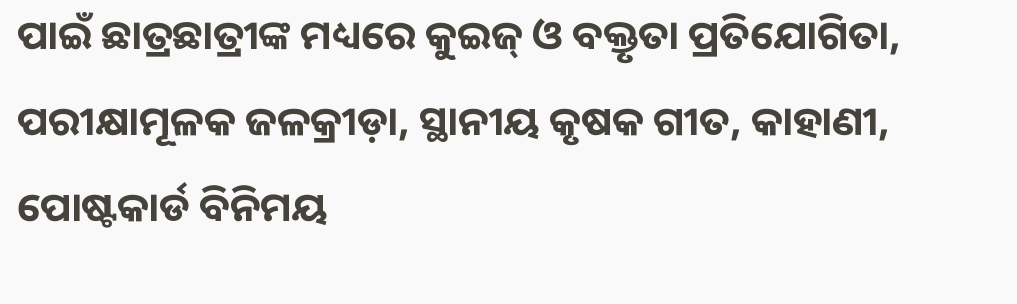ପାଇଁ ଛାତ୍ରଛାତ୍ରୀଙ୍କ ମଧ୍ୟରେ କୁଇଜ୍ ଓ ବକ୍ତୃତା ପ୍ରତିଯୋଗିତା, ପରୀକ୍ଷାମୂଳକ ଜଳକ୍ରୀଡ଼ା, ସ୍ଥାନୀୟ କୃଷକ ଗୀତ, କାହାଣୀ, ପୋଷ୍ଟକାର୍ଡ ବିନିମୟ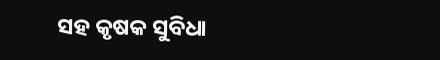ସହ କୃଷକ ସୁବିଧା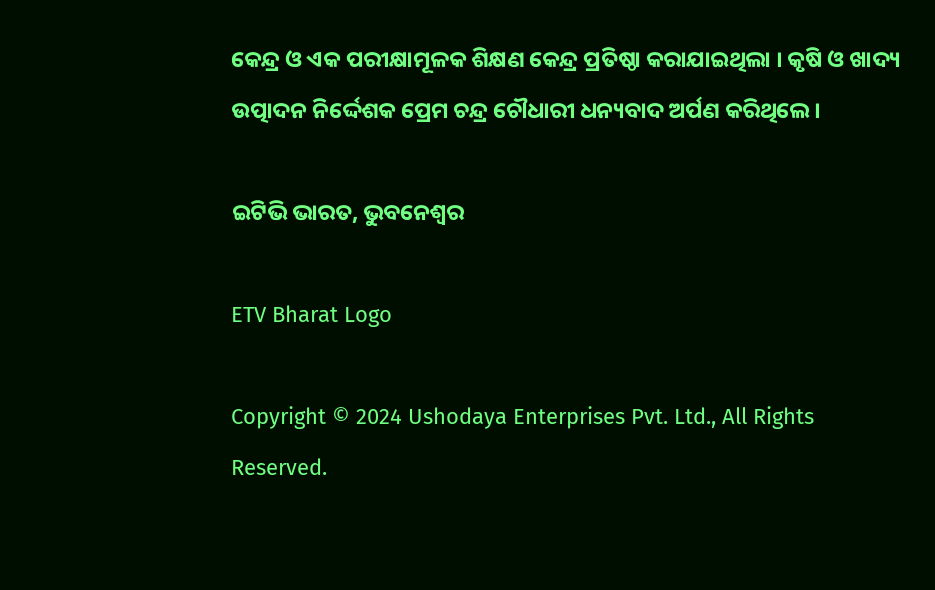କେନ୍ଦ୍ର ଓ ଏକ ପରୀକ୍ଷାମୂଳକ ଶିକ୍ଷଣ କେନ୍ଦ୍ର ପ୍ରତିଷ୍ଠା କରାଯାଇଥିଲା । କୃଷି ଓ ଖାଦ୍ୟ ଉତ୍ପାଦନ ନିର୍ଦ୍ଦେଶକ ପ୍ରେମ ଚନ୍ଦ୍ର ଚୌଧାରୀ ଧନ୍ୟବାଦ ଅର୍ପଣ କରିଥିଲେ ।

ଇଟିଭି ଭାରତ, ଭୁବନେଶ୍ବର

ETV Bharat Logo

Copyright © 2024 Ushodaya Enterprises Pvt. Ltd., All Rights Reserved.